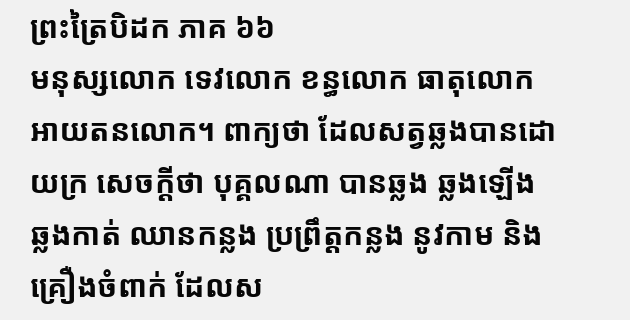ព្រះត្រៃបិដក ភាគ ៦៦
មនុស្សលោក ទេវលោក ខន្ធលោក ធាតុលោក អាយតនលោក។ ពាក្យថា ដែលសត្វឆ្លងបានដោយក្រ សេចក្តីថា បុគ្គលណា បានឆ្លង ឆ្លងឡើង ឆ្លងកាត់ ឈានកន្លង ប្រព្រឹត្តកន្លង នូវកាម និងគ្រឿងចំពាក់ ដែលស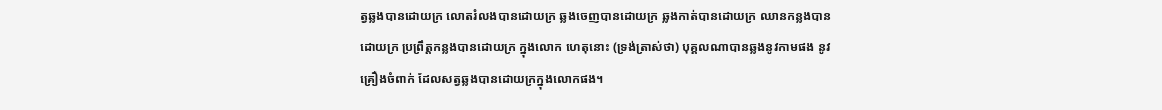ត្វឆ្លងបានដោយក្រ លោតរំលងបានដោយក្រ ឆ្លងចេញបានដោយក្រ ឆ្លងកាត់បានដោយក្រ ឈានកន្លងបានដោយក្រ ប្រព្រឹត្តកន្លងបានដោយក្រ ក្នុងលោក ហេតុនោះ (ទ្រង់ត្រាស់ថា) បុគ្គលណាបានឆ្លងនូវកាមផង នូវគ្រឿងចំពាក់ ដែលសត្វឆ្លងបានដោយក្រក្នុងលោកផង។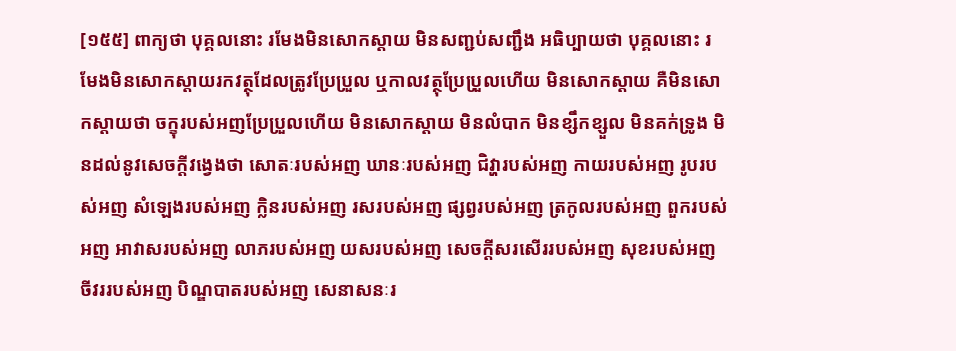[១៥៥] ពាក្យថា បុគ្គលនោះ រមែងមិនសោកស្តាយ មិនសញ្ជប់សញ្ជឹង អធិប្បាយថា បុគ្គលនោះ រមែងមិនសោកស្តាយរកវត្ថុដែលត្រូវប្រែប្រួល ឬកាលវត្ថុប្រែប្រួលហើយ មិនសោកស្តាយ គឺមិនសោកស្តាយថា ចក្ខុរបស់អញប្រែប្រួលហើយ មិនសោកស្តាយ មិនលំបាក មិនខ្សឹកខ្សួល មិនគក់ទ្រូង មិនដល់នូវសេចក្តីវង្វេងថា សោតៈរបស់អញ ឃានៈរបស់អញ ជិវ្ហារបស់អញ កាយរបស់អញ រូបរបស់អញ សំឡេងរបស់អញ ក្លិនរបស់អញ រសរបស់អញ ផ្សព្វរបស់អញ ត្រកូលរបស់អញ ពួករបស់អញ អាវាសរបស់អញ លាភរបស់អញ យសរបស់អញ សេចក្តីសរសើររបស់អញ សុខរបស់អញ ចីវររបស់អញ បិណ្ឌបាតរបស់អញ សេនាសនៈរ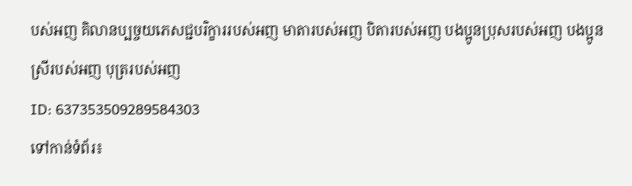បស់អញ គិលានប្បច្ចយភេសជ្ជបរិក្ខាររបស់អញ មាតារបស់អញ បិតារបស់អញ បងប្អូនប្រុសរបស់អញ បងប្អូនស្រីរបស់អញ បុត្ររបស់អញ
ID: 637353509289584303
ទៅកាន់ទំព័រ៖